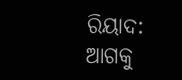ରିୟାଦ: ଆଗକୁ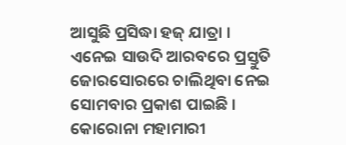ଆସୁଛି ପ୍ରସିଦ୍ଧା ହଜ୍ ଯାତ୍ରା । ଏନେଇ ସାଉଦି ଆରବରେ ପ୍ରସ୍ତୁତି ଜୋରସୋରରେ ଚାଲିଥିବା ନେଇ ସୋମବାର ପ୍ରକାଶ ପାଇଛି । କୋରୋନା ମହାମାରୀ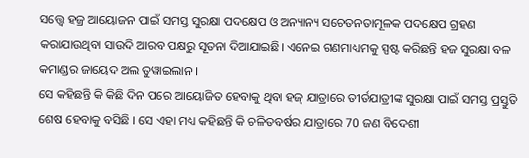ସତ୍ତ୍ବେ ହଜ୍ର ଆୟୋଜନ ପାଇଁ ସମସ୍ତ ସୁରକ୍ଷା ପଦକ୍ଷେପ ଓ ଅନ୍ୟାନ୍ୟ ସଚେତନତାମୂଳକ ପଦକ୍ଷେପ ଗ୍ରହଣ କରାଯାଉଥିବା ସାଉଦି ଆରବ ପକ୍ଷରୁ ସୂତନା ଦିଆଯାଇଛି। ଏନେଇ ଗଣମାଧ୍ୟମକୁ ସ୍ପଷ୍ଟ କରିଛନ୍ତି ହଜ ସୁରକ୍ଷା ବଳ କମାଣ୍ଡର ଜାୟେଦ ଅଲ ତୁୱାଇଲାନ ।
ସେ କହିଛନ୍ତି କି କିଛି ଦିନ ପରେ ଆୟୋଜିତ ହେବାକୁ ଥିବା ହଜ୍ ଯାତ୍ରାରେ ତୀର୍ତଯାତ୍ରୀଙ୍କ ସୁରକ୍ଷା ପାଇଁ ସମସ୍ତ ପ୍ରସ୍ତୁତି ଶେଷ ହେବାକୁ ବସିଛି । ସେ ଏହା ମଧ୍ୟ କହିଛନ୍ତି କି ଚଳିତବର୍ଷର ଯାତ୍ରାରେ 70 ଜଣ ବିଦେଶୀ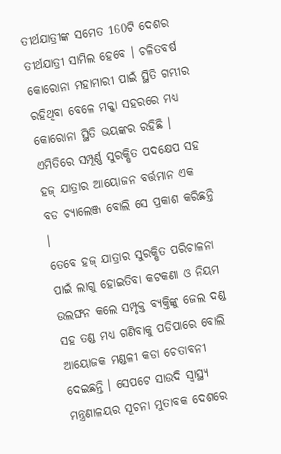ତୀର୍ଥଯାତ୍ରୀଙ୍କ ସମେତ 160ଟି ଦେଶର ତୀର୍ଥଯାତ୍ରୀ ସାମିଲ ହେବେ । ଚଳିତବର୍ଷ କୋରୋନା ମହାମାରୀ ପାଇଁ ସ୍ଥିତି ଗମ୍ଭୀର ରହିଥିବା ବେଳେ ମକ୍କା ସହରରେ ମଧ୍ୟ କୋରୋନା ସ୍ଥିତି ଭୟଙ୍କର ରହିଛି । ଏମିତିରେ ସମ୍ପୂର୍ଣ୍ଣ ସୁରକ୍ଷିତ ପଦକ୍ଷେପ ସହ ହଜ୍ ଯାତ୍ରାର ଆୟୋଜନ ବର୍ତ୍ତମାନ ଏକ ବଡ ଚ୍ୟାଲେଞ୍ଜ ବୋଲି ସେ ପ୍ରକାଶ କରିଛନ୍ତି ।
ତେବେ ହଜ୍ ଯାତ୍ରାର ସୁରକ୍ଷିତ ପରିଚାଳନା ପାଇଁ ଲାଗୁ ହୋଇତିବା କଟକଣା ଓ ନିୟମ ଉଲଙ୍ଘନ କଲେ ସମ୍ପୃକ୍ତ ବ୍ୟକ୍ତିଙ୍କୁ ଜେଲ ଦଣ୍ଡ ସହ ତଣ୍ଡ ମଧ୍ୟ ଗଣିବାକୁ ପଡିପାରେ ବୋଲି ଆୟୋଜକ ମଣ୍ଡଳୀ କଡା ଚେତାବନୀ ଦେଇଛନ୍ତି । ସେପଟେ ସାଉଦି ସ୍ବାସ୍ଥ୍ୟ ମନ୍ତ୍ରଣାଳୟର ସୂଚନା ମୁତାବକ ଦେଶରେ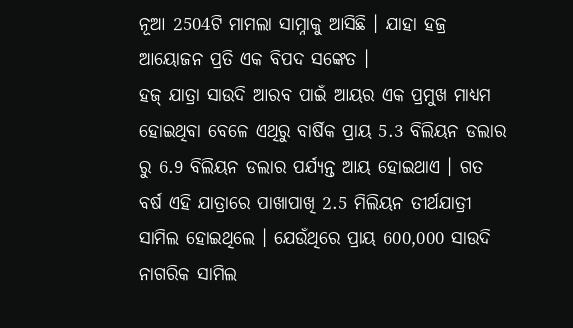ନୂଆ 2504ଟି ମାମଲା ସାମ୍ନାକୁ ଆସିଛି । ଯାହା ହଜ୍ର ଆୟୋଜନ ପ୍ରତି ଏକ ବିପଦ ସଙ୍କେତ ।
ହଜ୍ ଯାତ୍ରା ସାଉଦି ଆରବ ପାଇଁ ଆୟର ଏକ ପ୍ରମୁଖ ମାଧ୍ୟମ ହୋଇଥିବା ବେଳେ ଏଥିରୁ ବାର୍ଷିକ ପ୍ରାୟ 5.3 ବିଲିୟନ ଡଲାର ରୁ 6.9 ବିଲିୟନ ଡଲାର ପର୍ଯ୍ୟନ୍ତ ଆୟ ହୋଇଥାଏ । ଗତ ବର୍ଷ ଏହି ଯାତ୍ରାରେ ପାଖାପାଖି 2.5 ମିଲିୟନ ତୀର୍ଥଯାତ୍ରୀ ସାମିଲ ହୋଇଥିଲେ । ଯେଉଁଥିରେ ପ୍ରାୟ 600,000 ସାଉଦି ନାଗରିକ ସାମିଲ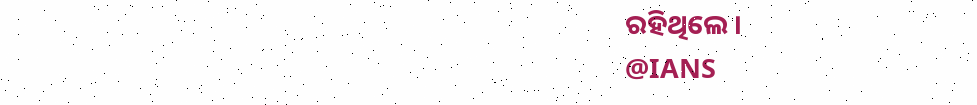ରହିଥିଲେ ।
@IANS